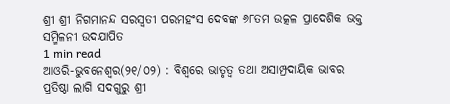ଶ୍ରୀ ଶ୍ରୀ ନିଗମାନନ୍ଦ ସରସ୍ଵତୀ ପରମହଂସ ଦେବଙ୍କ ୬୮ତମ ଉତ୍କଳ ପ୍ରାଦେଶିକ ଭକ୍ତ ସମ୍ମିଳନୀ ଉଦଯାପିତ
1 min read
ଆଓରି-ଭୁବନେଶ୍ଵର(୨୧/୦୨) : ବିଶ୍ଵରେ ଭାତୃତ୍ଵ ତଥା ଅସାମ୍ପ୍ରଦାୟିକ ଭାବର ପ୍ରତିଷ୍ଠା ଲାଗି ସଦଗୁରୁ ଶ୍ରୀ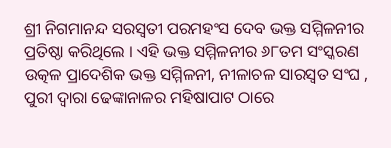ଶ୍ରୀ ନିଗମାନନ୍ଦ ସରସ୍ଵତୀ ପରମହଂସ ଦେବ ଭକ୍ତ ସମ୍ମିଳନୀର ପ୍ରତିଷ୍ଠା କରିଥିଲେ । ଏହି ଭକ୍ତ ସମ୍ମିଳନୀର ୬୮ତମ ସଂସ୍କରଣ ଉତ୍କଳ ପ୍ରାଦେଶିକ ଭକ୍ତ ସମ୍ମିଳନୀ, ନୀଳାଚଳ ସାରସ୍ଵତ ସଂଘ , ପୁରୀ ଦ୍ଵାରା ଢେଙ୍କାନାଳର ମହିଷାପାଟ ଠାରେ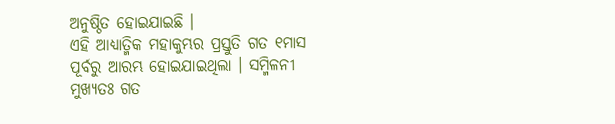ଅନୁଷ୍ଠିତ ହୋଇଯାଇଛି ।
ଏହି ଆଧ୍ୟାତ୍ମିକ ମହାକୁମ୍ଭର ପ୍ରସ୍ତୁତି ଗତ ୧ମାସ ପୂର୍ବରୁ ଆରମ୍ଭ ହୋଇଯାଇଥିଲା । ସମ୍ମିଳନୀ ମୁଖ୍ୟତଃ ଗତ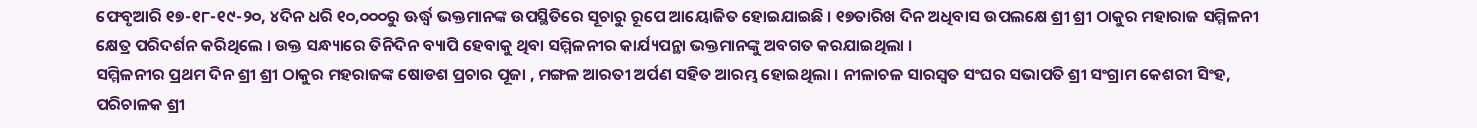ଫେବୃଆରି ୧୭-୧୮-୧୯-୨୦, ୪ଦିନ ଧରି ୧୦,୦୦୦ରୁ ଊର୍ଦ୍ଧ୍ଵ ଭକ୍ତମାନଙ୍କ ଉପସ୍ଥିତିରେ ସୂଚାରୁ ରୂପେ ଆୟୋଜିତ ହୋଇଯାଇଛି । ୧୭ତାରିଖ ଦିନ ଅଧିବାସ ଉପଲକ୍ଷେ ଶ୍ରୀ ଶ୍ରୀ ଠାକୁର ମହାରାଜ ସମ୍ମିଳନୀ କ୍ଷେତ୍ର ପରିଦର୍ଶନ କରିଥିଲେ । ଉକ୍ତ ସନ୍ଧ୍ୟାରେ ତିନିଦିନ ବ୍ୟାପି ହେବାକୁ ଥିବା ସମ୍ମିଳନୀର କାର୍ଯ୍ୟପନ୍ଥା ଭକ୍ତମାନଙ୍କୁ ଅବଗତ କରଯାଇଥିଲା ।
ସମ୍ମିଳନୀର ପ୍ରଥମ ଦିନ ଶ୍ରୀ ଶ୍ରୀ ଠାକୁର ମହରାଜଙ୍କ ଷୋଡଶ ପ୍ରଚାର ପୂଜା , ମଙ୍ଗଳ ଆରତୀ ଅର୍ପଣ ସହିତ ଆରମ୍ଭ ହୋଇଥିଲା । ନୀଳାଚଳ ସାରସ୍ଵତ ସଂଘର ସଭାପତି ଶ୍ରୀ ସଂଗ୍ରାମ କେଶରୀ ସିଂହ, ପରିଚାଳକ ଶ୍ରୀ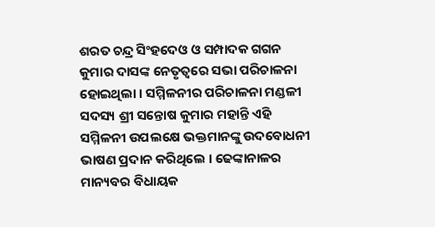ଶରତ ଚନ୍ଦ୍ର ସିଂହଦେଓ ଓ ସମ୍ପାଦକ ଗଗନ କୁମାର ଦାସଙ୍କ ନେତୃତ୍ଵରେ ସଭା ପରିଚାଳନା ହୋଇଥିଲା । ସମ୍ମିଳନୀର ପରିଚାଳନା ମଣ୍ଡଳୀ ସଦସ୍ୟ ଶ୍ରୀ ସନ୍ତୋଷ କୁମାର ମହାନ୍ତି ଏହି ସମ୍ମିଳନୀ ଉପଲକ୍ଷେ ଭକ୍ତମାନଙ୍କୁ ଉଦବୋଧନୀ ଭାଷଣ ପ୍ରଦାନ କରିଥିଲେ । ଢେଙ୍କାନାଳର ମାନ୍ୟବର ବିଧାୟକ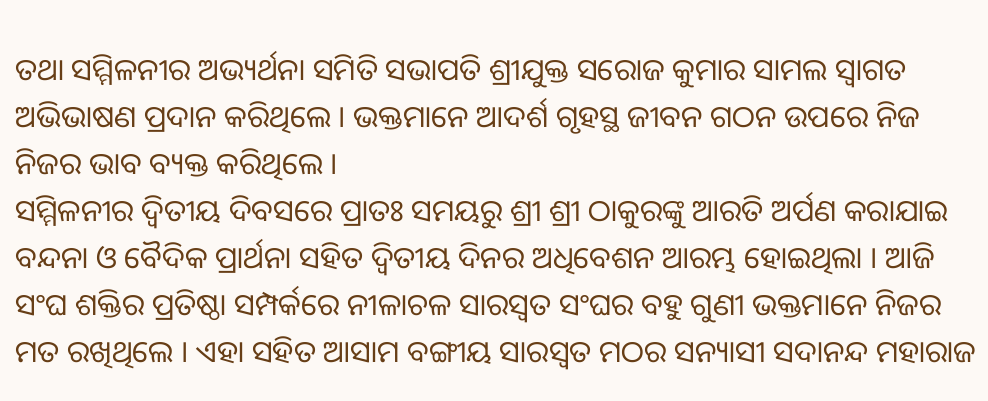ତଥା ସମ୍ମିଳନୀର ଅଭ୍ୟର୍ଥନା ସମିତି ସଭାପତି ଶ୍ରୀଯୁକ୍ତ ସରୋଜ କୁମାର ସାମଲ ସ୍ଵାଗତ ଅଭିଭାଷଣ ପ୍ରଦାନ କରିଥିଲେ । ଭକ୍ତମାନେ ଆଦର୍ଶ ଗୃହସ୍ଥ ଜୀବନ ଗଠନ ଉପରେ ନିଜ ନିଜର ଭାବ ବ୍ୟକ୍ତ କରିଥିଲେ ।
ସମ୍ମିଳନୀର ଦ୍ଵିତୀୟ ଦିବସରେ ପ୍ରାତଃ ସମୟରୁ ଶ୍ରୀ ଶ୍ରୀ ଠାକୁରଙ୍କୁ ଆରତି ଅର୍ପଣ କରାଯାଇ ବନ୍ଦନା ଓ ବୈଦିକ ପ୍ରାର୍ଥନା ସହିତ ଦ୍ଵିତୀୟ ଦିନର ଅଧିବେଶନ ଆରମ୍ଭ ହୋଇଥିଲା । ଆଜି ସଂଘ ଶକ୍ତିର ପ୍ରତିଷ୍ଠା ସମ୍ପର୍କରେ ନୀଳାଚଳ ସାରସ୍ଵତ ସଂଘର ବହୁ ଗୁଣୀ ଭକ୍ତମାନେ ନିଜର ମତ ରଖିଥିଲେ । ଏହା ସହିତ ଆସାମ ବଙ୍ଗୀୟ ସାରସ୍ଵତ ମଠର ସନ୍ୟାସୀ ସଦାନନ୍ଦ ମହାରାଜ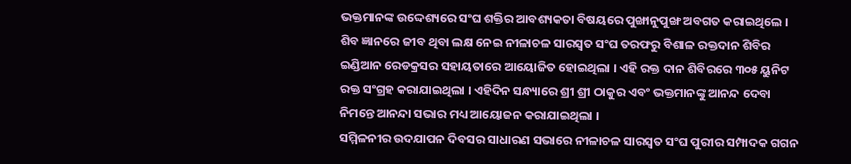ଭକ୍ତମାନଙ୍କ ଉଦ୍ଦେଶ୍ୟରେ ସଂଘ ଶକ୍ତିର ଆବଶ୍ୟକତା ବିଷୟରେ ପୁଙ୍ଖାନୁପୁଙ୍ଖ ଅବଗତ କରାଇଥିଲେ । ଶିବ ଜ୍ଞାନରେ ଜୀବ ଥିବା ଲକ୍ଷ ନେଇ ନୀଳାଚଳ ସାରସ୍ଵତ ସଂଘ ତରଫରୁ ବିଶାଳ ରକ୍ତଦାନ ଶିବିର ଇଣ୍ଡିଆନ ରେଡକ୍ରସର ସହାୟତାରେ ଆୟୋଜିତ ହୋଇଥିଲା । ଏହି ରକ୍ତ ଦାନ ଶିବିରରେ ୩୦୫ ୟୁନିଟ ରକ୍ତ ସଂଗ୍ରହ କରାଯାଇଥିଲା । ଏହିଦିନ ସନ୍ଧ୍ୟାରେ ଶ୍ରୀ ଶ୍ରୀ ଠାକୁର ଏବଂ ଭକ୍ତମାନଙ୍କୁ ଆନନ୍ଦ ଦେବା ନିମନ୍ତେ ଆନନ୍ଦା ସଭାର ମଧ୍ୟ ଆୟୋଜନ କରାଯାଇଥିଲା ।
ସମ୍ମିଳନୀର ଉଦଯାପନ ଦିବସର ସାଧାରଣ ସଭାରେ ନୀଳାଚଳ ସାରସ୍ଵତ ସଂଘ ପୁରୀର ସମ୍ପାଦକ ଗଗନ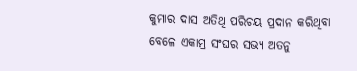କୁମାର ଦାସ ଅତିଥି ପରିଚୟ ପ୍ରଦାନ କରିଥିବା ବେଳେ ଏକାମ୍ର ସଂଘର ସଭ୍ୟ ଅତନୁ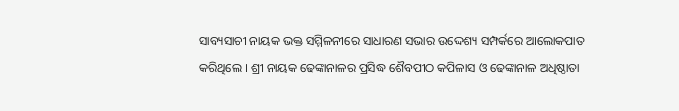ସାବ୍ୟସାଚୀ ନାୟକ ଭକ୍ତ ସମ୍ମିଳନୀରେ ସାଧାରଣ ସଭାର ଉଦ୍ଦେଶ୍ୟ ସମ୍ପର୍କରେ ଆଲୋକପାତ କରିଥିଲେ । ଶ୍ରୀ ନାୟକ ଢେଙ୍କାନାଳର ପ୍ରସିଦ୍ଧ ଶୈବପୀଠ କପିଳାସ ଓ ଢେଙ୍କାନାଳ ଅଧିଷ୍ଠାତା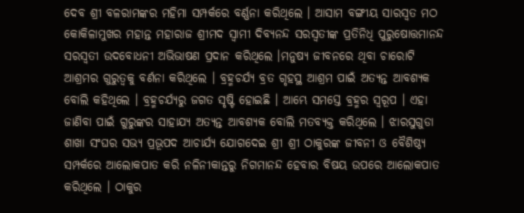ଦେବ ଶ୍ରୀ ବଳରାମଙ୍କର ମହିମା ସମ୍ପର୍କରେ ବର୍ଣ୍ଣନା କରିଥିଲେ । ଆସାମ ବଙ୍ଗୀୟ ସାରସ୍ଵତ ମଠ କୋକିଳାମୁଖର ମହାନ୍ତ ମହାରାଜ ଶ୍ରୀମଦ ସ୍ଵାମୀ ଦିବ୍ୟନନ୍ଦ ସରସ୍ଵତୀଙ୍କ ପ୍ରତିନିଧି ପୁରୁଷୋତ୍ତମାନନ୍ଦ ସରସ୍ଵତୀ ଉଦବୋଧନୀ ଅଭିଭାଷଣ ପ୍ରଦାନ କରିଥିଲେ ।ମନୁଷ୍ୟ ଜୀବନରେ ଥିବା ଚାରୋଟି ଆଶ୍ରମର ଗୁରୁତ୍ଵକୁ ବର୍ଣନା କରିଥିଲେ । ବ୍ରହ୍ମଚର୍ଯ୍ୟ ବ୍ରତ ଗୃହସ୍ଥ ଆଶ୍ରମ ପାଇଁ ଅତ୍ୟନ୍ତ ଆବଶ୍ୟକ ବୋଲି କହିଥିଲେ । ବ୍ରହ୍ମଚର୍ଯ୍ୟରୁ ଜଗତ ସୃଷ୍ଟି ହୋଇଛି । ଆମ୍ଭେ ସମସ୍ତେ ବ୍ରହ୍ମର ସ୍ୱରୂପ । ଏହା ଜାଣିବା ପାଇଁ ଗୁରୁଙ୍କର ସାହାଯ୍ୟ ଅତ୍ୟନ୍ତ ଆବଶ୍ୟକ ବୋଲି ମତବ୍ୟକ୍ତ କରିଥିଲେ । ଝାରସୁଗୁଡା ଶାଖା ସଂଘର ସଭ୍ୟ ପ୍ରଭୂପଦ ଆଚାର୍ଯ୍ୟ ଯୋଗଦେଇ ଶ୍ରୀ ଶ୍ରୀ ଠାକୁରଙ୍କ ଜୀବନୀ ଓ ବୈଶିଷ୍ଠ୍ୟ ସମ୍ପର୍କରେ ଆଲୋକପାତ କରି ନଳିନୀକାନ୍ତରୁ ନିଗମାନନ୍ଦ ହେବାର ବିଷୟ ଉପରେ ଆଲୋକପାତ କରିଥିଲେ । ଠାକୁର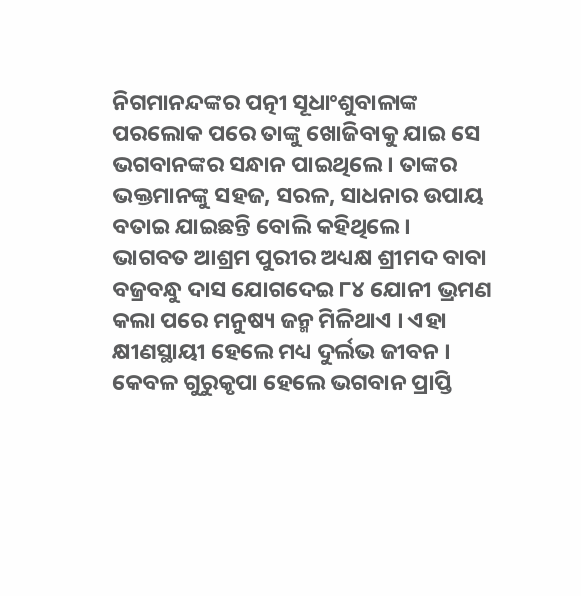ନିଗମାନନ୍ଦଙ୍କର ପତ୍ନୀ ସୂଧାଂଶୁବାଳାଙ୍କ ପରଲୋକ ପରେ ତାଙ୍କୁ ଖୋଜିବାକୁ ଯାଇ ସେ ଭଗବାନଙ୍କର ସନ୍ଧାନ ପାଇଥିଲେ । ତାଙ୍କର ଭକ୍ତମାନଙ୍କୁ ସହଜ, ସରଳ, ସାଧନାର ଉପାୟ ବତାଇ ଯାଇଛନ୍ତି ବୋଲି କହିଥିଲେ ।
ଭାଗବତ ଆଶ୍ରମ ପୁରୀର ଅଧ୍ୟକ୍ଷ ଶ୍ରୀମଦ ବାବା ବଜ୍ରବନ୍ଧୁ ଦାସ ଯୋଗଦେଇ ୮୪ ଯୋନୀ ଭ୍ରମଣ କଲା ପରେ ମନୁଷ୍ୟ ଜନ୍ମ ମିଳିଥାଏ । ଏହା କ୍ଷୀଣସ୍ଥାୟୀ ହେଲେ ମଧ୍ୟ ଦୁର୍ଲଭ ଜୀବନ । କେବଳ ଗୁରୁକୃପା ହେଲେ ଭଗବାନ ପ୍ରାପ୍ତି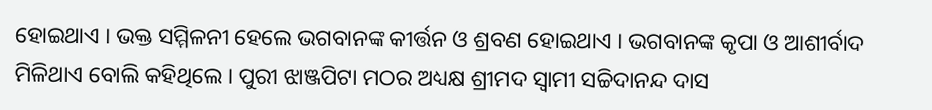ହୋଇଥାଏ । ଭକ୍ତ ସମ୍ମିଳନୀ ହେଲେ ଭଗବାନଙ୍କ କୀର୍ତ୍ତନ ଓ ଶ୍ରବଣ ହୋଇଥାଏ । ଭଗବାନଙ୍କ କୃପା ଓ ଆଶୀର୍ବାଦ ମିଳିଥାଏ ବୋଲି କହିଥିଲେ । ପୁରୀ ଝାଞ୍ଜପିଟା ମଠର ଅଧ୍ୟକ୍ଷ ଶ୍ରୀମଦ ସ୍ଵାମୀ ସଚ୍ଚିଦାନନ୍ଦ ଦାସ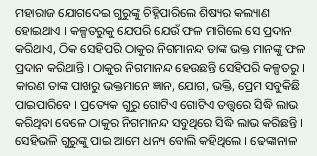ମହାରାଜ ଯୋଗଦେଇ ଗୁରୁଙ୍କୁ ଚିହ୍ନିପାରିଲେ ଶିଷ୍ୟର କଲ୍ୟାଣ ହୋଇଥାଏ । କଳ୍ପତରୁକୁ ଯେପରି ଯେଉଁ ଫଳ ମାଗିଲେ ସେ ପ୍ରଦାନ କରିଥାଏ, ଠିକ ସେହିପରି ଠାକୁର ନିଗମାନନ୍ଦ ତାଙ୍କ ଭକ୍ତ ମାନଙ୍କୁ ଫଳ ପ୍ରଦାନ କରିଥାନ୍ତି । ଠାକୁର ନିଗମାନନ୍ଦ ହେଉଛନ୍ତି ସେହିପରି କଳ୍ପତରୁ । କାରଣ ତାଙ୍କ ପାଖରୁ ଭକ୍ତମାନେ ଜ୍ଞାନ, ଯୋଗ, ଭକ୍ତି, ପ୍ରେମ ସବୁକିଛି ପାଇପାରିବେ । ପ୍ରତ୍ୟେକ ଗୁରୁ ଗୋଟିଏ ଗୋଟିଏ ତତ୍ତ୍ଵରେ ସିଦ୍ଧି ଲାଭ କରିଥିବା ବେଳେ ଠାକୁର ନିଗମାନନ୍ଦ ସବୁଥିରେ ସିଦ୍ଧି ଲାଭ କରିଛନ୍ତି । ସେହିଭଳି ଗୁରୁଙ୍କୁ ପାଇ ଆମେ ଧନ୍ୟ ବୋଲି କହିଥିଲେ । ଢେଙ୍କାନାଳ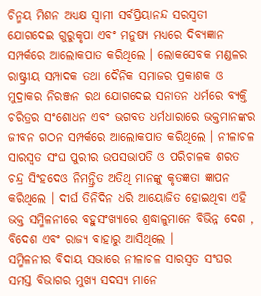ଚିନ୍ମୟ ମିଶନ ଅଧ୍ୟକ୍ଷ ସ୍ଵାମୀ ସର୍ବପ୍ରିୟାନନ୍ଦ ସରସ୍ଵତୀ ଯୋଗଦେଇ ଗୁରୁକୃପା ଏବଂ ମନୁଷ୍ୟ ମଧ୍ୟରେ ଦିବ୍ୟଜ୍ଞାନ ସମ୍ପର୍କରେ ଆଲୋକପାତ କରିଥିଲେ । ଲୋକସେବକ ମଣ୍ଡଳର ରାଷ୍ଟ୍ରୀୟ ସମ୍ପାଦକ ତଥା ଦୈନିକ ସମାଜର ପ୍ରକାଶକ ଓ ମୁଦ୍ରାକର ନିରଞ୍ଜନ ରଥ ଯୋଗଦେଇ ସନାତନ ଧର୍ମରେ ବ୍ୟକ୍ତି ଚରିତ୍ରର ସଂଶୋଧନ ଏବଂ ଭଗବତ ଧର୍ମଧାରାରେ ଭକ୍ତମାନଙ୍କର ଜୀବନ ଗଠନ ସମ୍ପର୍କରେ ଆଲୋକପାତ କରିଥିଲେ । ନୀଳାଚଳ ସାରସ୍ଵତ ସଂଘ ପୁରୀର ଉପସଭାପତି ଓ ପରିଚାଳକ ଶରତ ଚନ୍ଦ୍ର ସିଂହଦେଓ ନିମନ୍ତ୍ରିତ ଅତିଥି ମାନଙ୍କୁ କୃତଜ୍ଞତା ଜ୍ଞାପନ କରିଥିଲେ । ଦୀର୍ଘ ତିନିଦିନ ଧରି ଆୟୋଜିତ ହୋଇଥିବା ଏହି ଭକ୍ତ ସମ୍ମିଳନୀରେ ବହୁସଂଖ୍ୟାରେ ଶ୍ରଦ୍ଧାଳୁମାନେ ବିଭିନ୍ନ ଦେଶ , ବିଦେଶ ଏବଂ ରାଜ୍ୟ ବାହାରୁ ଆସିଥିଲେ ।
ସମ୍ମିଳନୀର ବିଦାୟ ସଭାରେ ନୀଳାଚଳ ସାରସ୍ଵତ ସଂଘର ସମସ୍ତ ବିଭାଗର ମୁଖ୍ୟ ସଦସ୍ୟ ମାନେ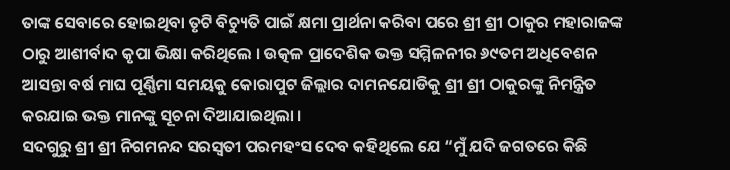ତାଙ୍କ ସେବାରେ ହୋଇଥିବା ତୃଟି ବିଚ୍ୟୁତି ପାଇଁ କ୍ଷମା ପ୍ରାର୍ଥନା କରିବା ପରେ ଶ୍ରୀ ଶ୍ରୀ ଠାକୁର ମହାରାଜଙ୍କ ଠାରୁ ଆଶୀର୍ବାଦ କୃପା ଭିକ୍ଷା କରିଥିଲେ । ଉତ୍କଳ ପ୍ରାଦେଶିକ ଭକ୍ତ ସମ୍ମିଳନୀର ୬୯ତମ ଅଧିବେଶନ ଆସନ୍ତା ବର୍ଷ ମାଘ ପୂର୍ଣ୍ଣିମା ସମୟକୁ କୋରାପୁଟ ଜିଲ୍ଲାର ଦାମନଯୋଡିକୁ ଶ୍ରୀ ଶ୍ରୀ ଠାକୁରଙ୍କୁ ନିମନ୍ତ୍ରିତ କରଯାଇ ଭକ୍ତ ମାନଙ୍କୁ ସୂଚନା ଦିଆଯାଇଥିଲା ।
ସଦଗୁରୁ ଶ୍ରୀ ଶ୍ରୀ ନିଗମନନ୍ଦ ସରସ୍ଵତୀ ପରମହଂସ ଦେବ କହିଥିଲେ ଯେ “ମୁଁ ଯଦି ଜଗତରେ କିଛି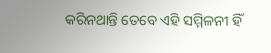କରିନଥାନ୍ତି ତେବେ ଏହି ସମ୍ମିଳନୀ ହିଁ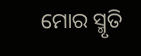ମୋର ସ୍ମୃତି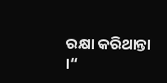ରକ୍ଷା କରିଥାନ୍ତା ।“